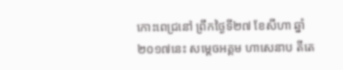កោះពេជ្រនៅ ព្រឹកថ្ងៃទី២៧ ខែសីហា ឆ្នាំ២០១៧នេះ សម្តេចអគ្គម ហាសេនាប តីតេ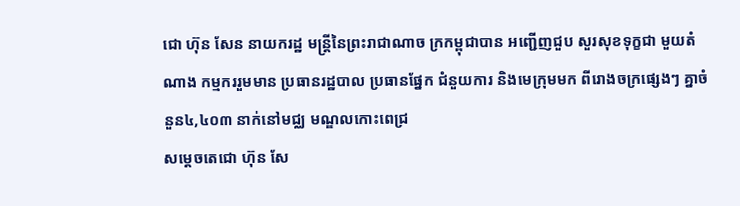ជោ ហ៊ុន សែន នាយករដ្ឋ មន្រ្តីនៃព្រះរាជាណាច ក្រកម្ពុជាបាន អញ្ជើញជួប សួរសុខទុក្ខជា មួយតំណាង កម្មកររួមមាន ប្រធានរដ្ឋបាល ប្រធានផ្នែក ជំនួយការ និងមេក្រុមមក ពីរោងចក្រផ្សេងៗ គ្នាចំនួន៤,៤០៣ នាក់នៅមជ្ឈ មណ្ឌលកោះពេជ្រ
សម្តេចតេជោ ហ៊ុន សែ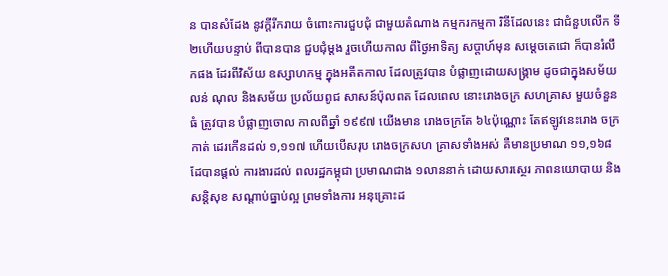ន បានសំដែង នូវក្តីរីករាយ ចំពោះការជួបជុំ ជាមួយតំណាង កម្មករកម្មកា រិនីដែលនេះ ជាជំនួបលើក ទី២ហើយបន្ទាប់ ពីបានបាន ជួបជុំម្តង រួចហើយកាល ពីថ្ងៃអាទិត្យ សប្តាហ៍មុន សម្តេចតេជោ ក៏បានរំលឹកផង ដែរពីវិស័យ ឧស្សាហកម្ម ក្នុងអតីតកាល ដែលត្រូវបាន បំផ្លាញដោយសង្គ្រាម ដូចជាក្នុងសម័យ លន់ ណុល និងសម័យ ប្រល័យពូជ សាសន៍ប៉ុលពត ដែលពេល នោះរោងចក្រ សហគ្រាស មួយចំនួនធំ ត្រូវបាន បំផ្លាញចោល កាលពីឆ្នាំ ១៩៩៧ យើងមាន រោងចក្រតែ ៦៤ប៉ុណ្ណោះ តែឥឡូវនេះរោង ចក្រកាត់ ដេរកើនដល់ ១,១១៧ ហើយបើសរុប រោងចក្រសហ គ្រាសទាំងអស់ គឺមានប្រមាណ ១១,១៦៨ ដែបានផ្តល់ ការងារដល់ ពលរដ្ឋកម្ពុជា ប្រមាណជាង ១លាននាក់ ដោយសារស្ថេរ ភាពនយោបាយ និងសន្តិសុខ សណ្តាប់ធ្នាប់ល្អ ព្រមទាំងការ អនុគ្រោះដ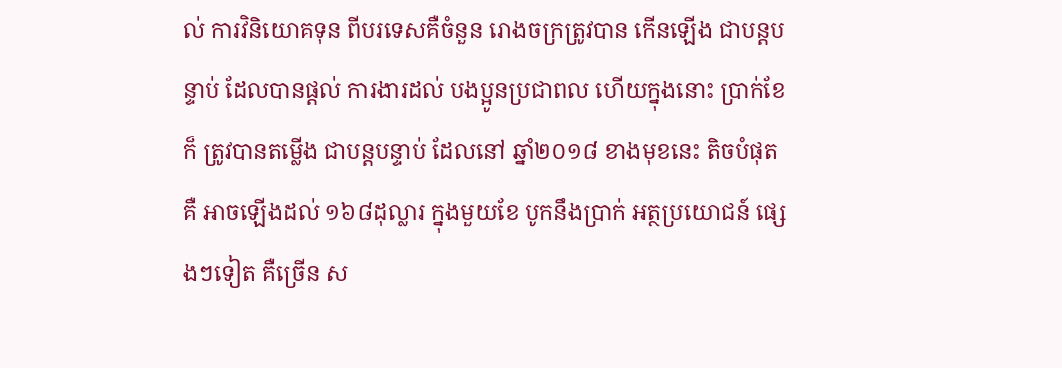ល់ ការវិនិយោគទុន ពីបរទេសគឺចំនួន រោងចក្រត្រូវបាន កើនឡើង ជាបន្តបន្ទាប់ ដែលបានផ្តល់ ការងារដល់ បងប្អូនប្រជាពល ហើយក្នុងនោះ ប្រាក់ខែក៏ ត្រូវបានតម្លើង ជាបន្តបន្ទាប់ ដែលនៅ ឆ្នាំ២០១៨ ខាងមុខនេះ តិចបំផុតគឺ អាចឡើងដល់ ១៦៨ដុល្លារ ក្នុងមួយខែ បូកនឹងប្រាក់ អត្ថប្រយោជន៍ ផ្សេងៗទៀត គឺច្រើន ស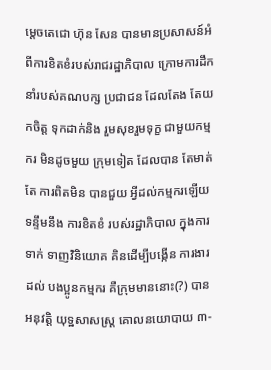ម្តេចតេជោ ហ៊ុន សែន បានមានប្រសាសន៍អំពីការខិតខំរបស់រាជរដ្ឋាភិបាល ក្រោមការដឹក នាំរបស់គណបក្ស ប្រជាជន ដែលតែង តែយកចិត្ត ទុកដាក់និង រួមសុខរួមទុក្ខ ជាមួយកម្មករ មិនដូចមួយ ក្រុមទៀត ដែលបាន តែមាត់តែ ការពិតមិន បានជួយ អ្វីដល់កម្មករឡើយ ទន្ទឹមនឹង ការខិតខំ របស់រដ្ឋាភិបាល ក្នុងការទាក់ ទាញវិនិយោគ គិនដើម្បីបង្កើន ការងារដល់ បងប្អូនកម្មករ គឺក្រុមមាននោះ(?) បានអនុវត្តិ យុទ្ឋសាសស្រ្ត គោលនយោបាយ ៣-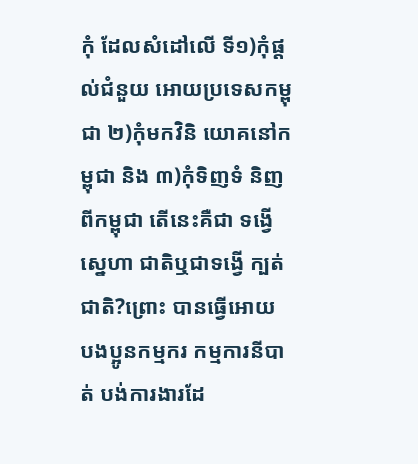កុំ ដែលសំដៅលើ ទី១)កុំផ្តល់ជំនួយ អោយប្រទេសកម្ពុជា ២)កុំមកវិនិ យោគនៅកម្ពុជា និង ៣)កុំទិញទំ និញពីកម្ពុជា តើនេះគឺជា ទង្វើស្នេហា ជាតិឬជាទង្វើ ក្បត់ជាតិ?ព្រោះ បានធ្វើអោយ បងប្អូនកម្មករ កម្មការនីបាត់ បង់ការងារដែ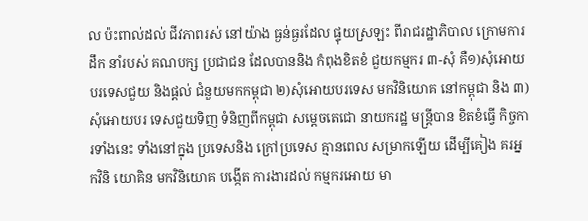ល ប៉ះពាល់ដល់ ជីវភាពរស់ នៅយ៉ាង ធ្ងន់ធ្ងរដែល ផ្ទុយស្រឡះ ពីរាជរដ្ឋាភិបាល ក្រោមការដឹក នាំរបស់ គណបក្ស ប្រជាជន ដែលបាននិង កំពុងខិតខំ ជួយកម្មករ ៣-សុំ គឺ១)សុំអោយ បរទេសជួយ និងផ្តល់ ជំនួយមកកម្ពុជា ២)សុំអោយបរទេស មកវិនិយោគ នៅកម្ពុជា និង ៣)សុំអោយបរ ទេសជួយទិញ ទំនិញពីកម្ពុជា សម្តេចតេជោ នាយករដ្ឋ មន្រ្តីបាន ខិតខំធ្វើ កិច្ចការទាំងនេះ ទាំងនៅក្នុង ប្រទេសនិង ក្រៅប្រទេស គ្មានពេល សម្រាកឡើយ ដើម្បីគៀង គរអ្នកវិនិ យោគិន មកវិនិយោគ បង្កើត ការងារដល់ កម្មករអោយ មា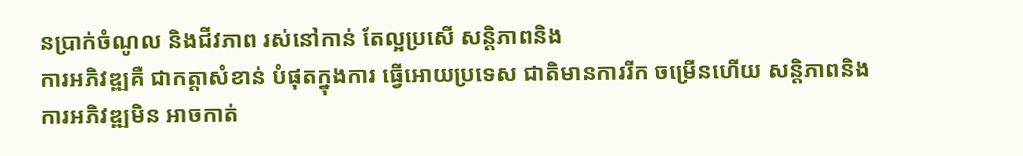នប្រាក់ចំណូល និងជីវភាព រស់នៅកាន់ តែល្អប្រសើ សន្តិភាពនិង
ការអភិវឌ្ឍគឺ ជាកត្តាសំខាន់ បំផុតក្នុងការ ធ្វើអោយប្រទេស ជាតិមានការរីក ចម្រើនហើយ សន្តិភាពនិង ការអភិវឌ្ឍមិន អាចកាត់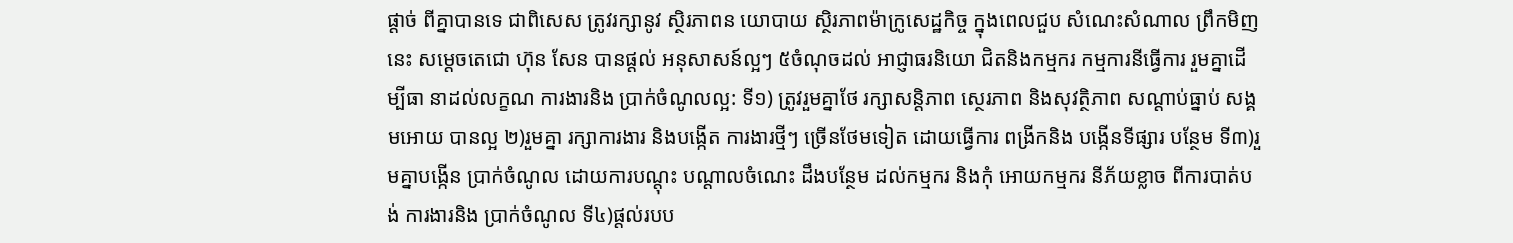ផ្តាច់ ពីគ្នាបានទេ ជាពិសេស ត្រូវរក្សានូវ ស្ថិរភាពន យោបាយ ស្ថិរភាពម៉ាក្រូសេដ្ឋកិច្ច ក្នុងពេលជួប សំណេះសំណាល ព្រឹកមិញនេះ សម្តេចតេជោ ហ៊ុន សែន បានផ្តល់ អនុសាសន៍ល្អៗ ៥ចំណុចដល់ អាជ្ញាធរនិយោ ជិតនិងកម្មករ កម្មការនីធ្វើការ រួមគ្នាដើម្បីធា នាដល់លក្ខណ ការងារនិង ប្រាក់ចំណូលល្អ: ទី១) ត្រូវរួមគ្នាថែ រក្សាសន្តិភាព ស្ថេរភាព និងសុវត្ថិភាព សណ្តាប់ធ្នាប់ សង្គមអោយ បានល្អ ២)រួមគ្នា រក្សាការងារ និងបង្កើត ការងារថ្មីៗ ច្រើនថែមទៀត ដោយធ្វើការ ពង្រីកនិង បង្កើនទីផ្សារ បន្ថែម ទី៣)រួមគ្នាបង្កើន ប្រាក់ចំណូល ដោយការបណ្តុះ បណ្តាលចំណេះ ដឹងបន្ថែម ដល់កម្មករ និងកុំ អោយកម្មករ នីភ័យខ្លាច ពីការបាត់បង់ ការងារនិង ប្រាក់ចំណូល ទី៤)ផ្តល់របប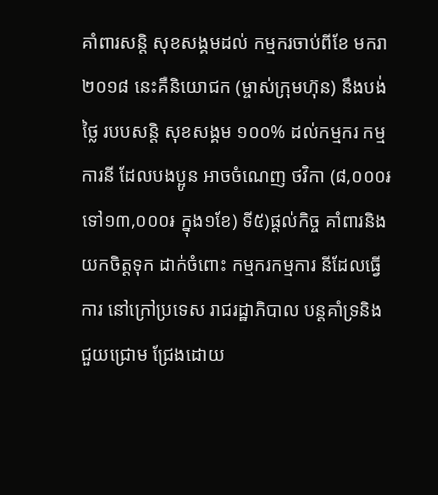គាំពារសន្តិ សុខសង្គមដល់ កម្មករចាប់ពីខែ មករា ២០១៨ នេះគឺនិយោជក (ម្ចាស់ក្រុមហ៊ុន) នឹងបង់ថ្លៃ របបសន្តិ សុខសង្គម ១០០% ដល់កម្មករ កម្មការនី ដែលបងប្អូន អាចចំណេញ ថវិកា (៨,០០០៛ ទៅ១៣,០០០៛ ក្នុង១ខែ) ទី៥)ផ្តល់កិច្ច គាំពារនិង យកចិត្តទុក ដាក់ចំពោះ កម្មករកម្មការ នីដែលធ្វើការ នៅក្រៅប្រទេស រាជរដ្ឋាភិបាល បន្តគាំទ្រនិង ជួយជ្រោម ជ្រែងដោយ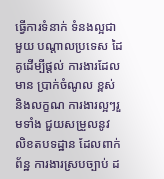ធ្វើការទំនាក់ ទំនងល្អជាមួយ បណ្តាលប្រទេស ដៃគូដើម្បីផ្តល់ ការងារដែលមាន ប្រាក់ចំណូល ខ្ពស់និងលក្ខណ ការងារល្អៗរួមទាំង ជួយសម្រួលនូវ លិខតបទដ្ឋាន ដែលពាក់ព័ន្ឋ ការងារស្របច្បាប់ ដ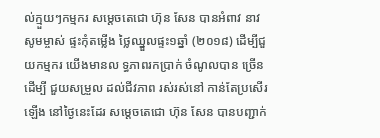ល់ក្មួយៗកម្មករ សម្តេចតេជោ ហ៊ុន សែន បានអំពាវ នាវសូមម្ចាស់ ផ្ទះកុំតម្លើង ថ្លៃឈ្នួលផ្ទះ១ឆ្នាំ (២០១៨) ដើម្បីជួយកម្មករ យើងមានល ទ្ធភាពរកប្រាក់ ចំណូលបាន ច្រើនដើម្បី ជួយសម្រួល ដល់ជីវភាព រស់រស់នៅ កាន់តែប្រសើរ ឡើង នៅថ្ងៃនេះដែរ សម្តេចតេជោ ហ៊ុន សែន បានបញ្ជាក់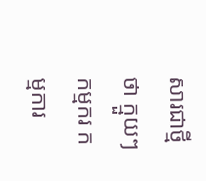សារជាថ្មីថា ក្មួយៗកម្មករ កម្មការ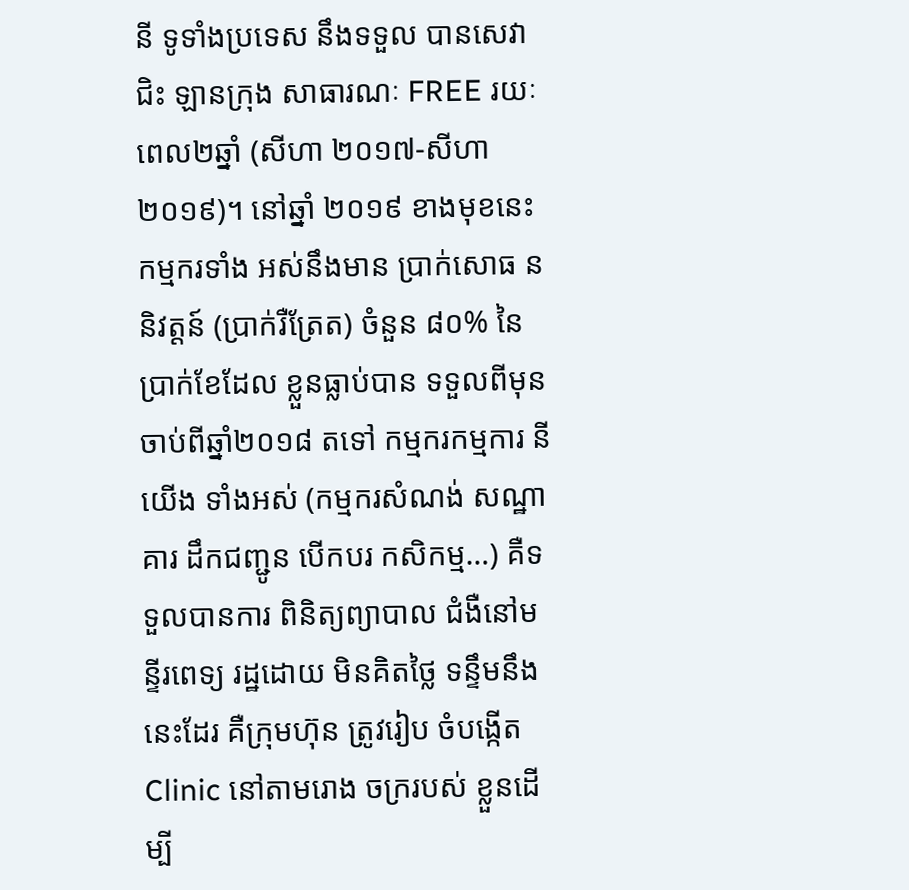នី ទូទាំងប្រទេស នឹងទទួល បានសេវាជិះ ឡានក្រុង សាធារណៈ FREE រយៈពេល២ឆ្នាំ (សីហា ២០១៧-សីហា ២០១៩)។ នៅឆ្នាំ ២០១៩ ខាងមុខនេះ កម្មករទាំង អស់នឹងមាន ប្រាក់សោធ ននិវត្តន៍ (ប្រាក់រឺត្រែត) ចំនួន ៨០% នៃ ប្រាក់ខែដែល ខ្លួនធ្លាប់បាន ទទួលពីមុន ចាប់ពីឆ្នាំ២០១៨ តទៅ កម្មករកម្មការ នីយើង ទាំងអស់ (កម្មករសំណង់ សណ្ឋាគារ ដឹកជញ្ជូន បើកបរ កសិកម្ម…) គឺទទួលបានការ ពិនិត្យព្យាបាល ជំងឺនៅមន្ទីរពេទ្យ រដ្ឋដោយ មិនគិតថ្លៃ ទន្ទឹមនឹង នេះដែរ គឺក្រុមហ៊ុន ត្រូវរៀប ចំបង្កើត Clinic នៅតាមរោង ចក្ររបស់ ខ្លួនដើម្បី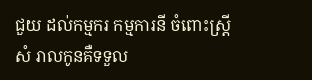ជួយ ដល់កម្មករ កម្មការនី ចំពោះស្រ្តីសំ រាលកូនគឺទទួល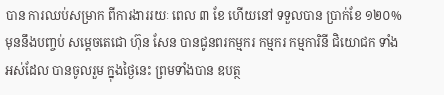បាន ការឈប់សម្រាក ពីការងាររយៈ ពេល ៣ ខែ ហើយនៅ ទទួលបាន ប្រាក់ខែ ១២០% មុននឹងបញ្ចប់ សម្តេចតេជោ ហ៊ុន សែន បានជូនពរកម្មករ កម្មករ កម្មការិនី ជិយោជក ទាំងអស់ដែល បានចូលរួម ក្នុងថ្ងៃនេះ ព្រមទាំងបាន ឧបត្ថ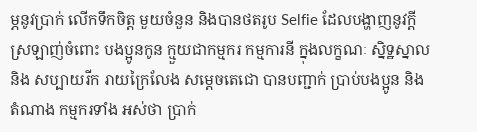ម្ភនូវប្រាក់ លើកទឹកចិត្ត មួយចំនួន និងបានថតរូប Selfie ដែលបង្ហាញនូវក្តី ស្រឡាញ់ចំពោះ បងប្អូនកូន ក្មួយជាកម្មករ កម្មការនី ក្នុងលក្ខណៈ ស្និទ្ឋស្នាលនិង សប្បាយរីក រាយក្រៃលែង សម្តេចតេជោ បានបញ្ជាក់ ប្រាប់បងប្អូន និងតំណាង កម្មករទាំង អស់ថា ប្រាក់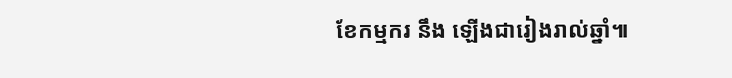ខែកម្មករ នឹង ឡើងជារៀងរាល់ឆ្នាំ៕